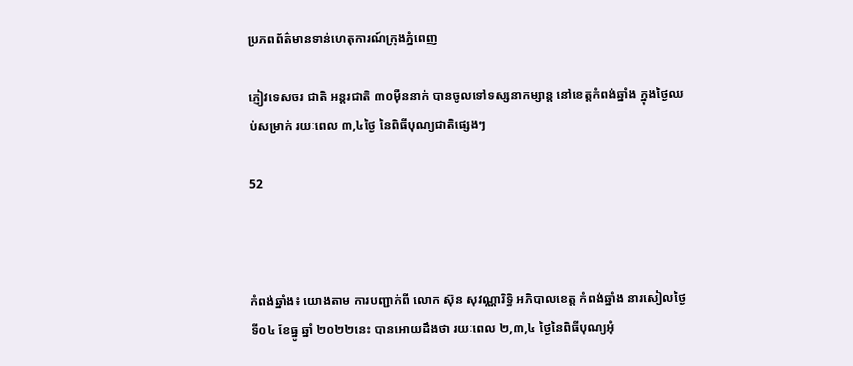ប្រភពព័ត៌មានទាន់ហេតុការណ៍ក្រុងភ្នំពេញ

ភ្ញៀវទេសចរ ជាតិ អន្ដរជាតិ ៣០ម៉ឺននាក់ បានចូលទៅទស្សនាកម្សាន្ដ នៅខេត្ដកំពង់ឆ្នាំង ក្នុងថ្ងៃឈប់សម្រាក់ រយៈពេល ៣,៤ថ្ងៃ នៃពិធីបុណ្យជាតិផ្សេងៗ

52



កំពង់ឆ្នាំង៖ យោងតាម ការបញ្ជាក់ពី លោក ស៊ុន សុវណ្ណារិទ្ធិ អភិបាលខេត្ត កំពង់ឆ្នាំង នារសៀលថ្ងៃទី០៤ ខែធ្នូ ឆ្នាំ ២០២២នេះ បានអោយដឹងថា រយៈពេល ២,៣,៤ ថ្ងៃនៃពិធីបុណ្យអុំ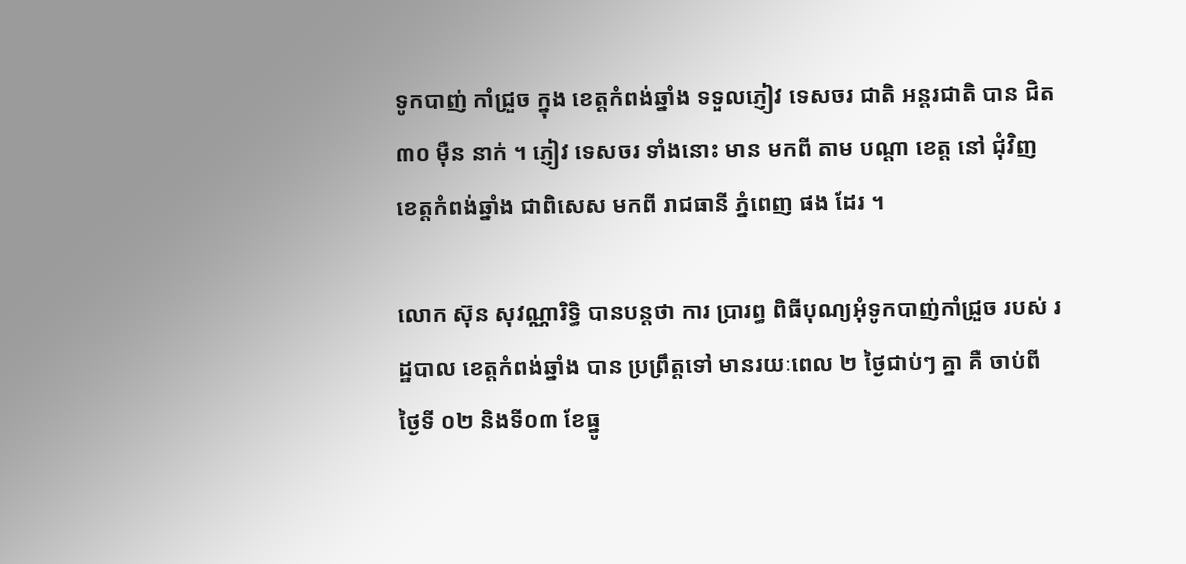ទូកបាញ់ កាំជ្រួច ក្នុង ខេត្តកំពង់ឆ្នាំង ទទួលភ្ញៀវ ទេសចរ ជាតិ អន្តរជាតិ បាន ជិត ៣០ ម៉ឺន នាក់ ។ ភ្ញៀវ ទេសចរ ទាំងនោះ មាន មកពី តាម បណ្តា ខេត្ត នៅ ជុំវិញ ខេត្តកំពង់ឆ្នាំង ជាពិសេស មកពី រាជធានី ភ្នំពេញ ផង ដែរ ។

លោក ស៊ុន សុវណ្ណារិទ្ធិ បានបន្តថា ការ ប្រារព្ធ ពិធីបុណ្យអុំទូកបាញ់កាំជ្រួច របស់ រដ្ឋបាល ខេត្តកំពង់ឆ្នាំង បាន ប្រព្រឹត្តទៅ មានរយៈពេល ២ ថ្ងៃជាប់ៗ គ្នា គឺ ចាប់ពី ថ្ងៃទី ០២ និងទី០៣ ខែធ្នូ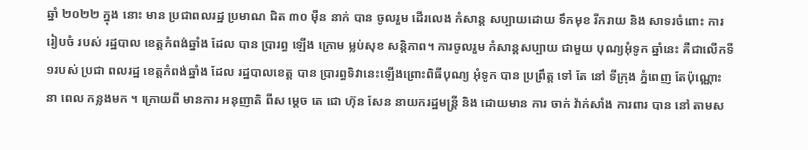ឆ្នាំ ២០២២ ក្នុង នោះ មាន ប្រជាពលរដ្ឋ ប្រមាណ ជិត ៣០ ម៉ឺន នាក់ បាន ចូលរួម ដើរលេង កំសាន្ត សប្បាយដោយ ទឹកមុខ រីករាយ និង សាទរចំពោះ ការរៀបចំ របស់ រដ្ឋបាល ខេត្តកំពង់ឆ្នាំង ដែល បាន ប្រារព្ធ ឡើង ក្រោម ម្លប់សុខ សន្តិភាព។ ការចូលរួម កំសាន្តសប្បាយ ជាមួយ បុណ្យអុំទូក ឆ្នាំនេះ គឺជាលើកទី១របស់ ប្រជា ពលរដ្ឋ ខេត្តកំពង់ឆ្នាំង ដែល រដ្ឋបាលខេត្ត បាន ប្រារព្ធទិវានេះឡើងព្រោះពិធីបុណ្យ អុំទូក បាន ប្រព្រឹត្ត ទៅ តែ នៅ ទីក្រុង ភ្នំពេញ តែប៉ុណ្ណោះ នា ពេល កន្លងមក ។ ក្រោយពី មានការ អនុញាតិ ពីស ម្តេច តេ ជោ ហ៊ុន សែន នាយករដ្ឋមន្ត្រី និង ដោយមាន ការ ចាក់ វ៉ាក់សាំង ការពារ បាន នៅ តាមស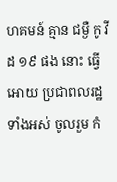ហគមន៍ គ្មាន ជម្ងឺ កូ វីដ ១៩ ផង នោះ ធ្វើអោយ ប្រជាពលរដ្ឋ ទាំងអស់ ចូលរួម កំ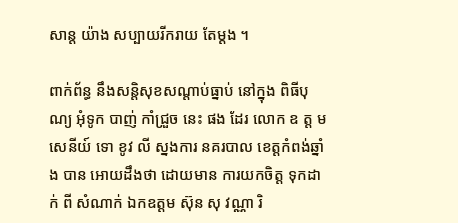សាន្ត យ៉ាង សប្បាយរីករាយ តែម្តង ។

ពាក់ព័ន្ធ នឹងសន្តិសុខសណ្តាប់ធ្នាប់ នៅក្នុង ពិធីបុណ្យ អុំទូក បាញ់ កាំជ្រួច នេះ ផង ដែរ លោក ឧ ត្ត ម សេនីយ៍ ទោ ខូវ លី ស្នងការ នគរបាល ខេត្តកំពង់ឆ្នាំង បាន អោយដឹងថា ដោយមាន ការយកចិត្ត ទុកដាក់ ពី សំណាក់ ឯកឧត្តម ស៊ុន សុ វណ្ណា រិ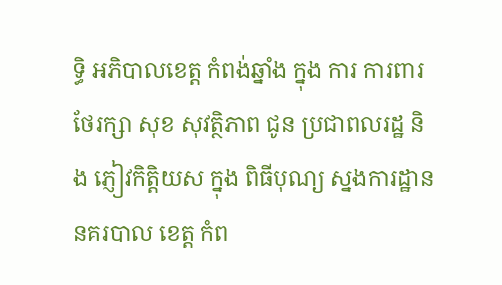ទ្ធិ អភិបាលខេត្ត កំពង់ឆ្នាំង ក្នុង ការ ការពារ ថែរក្សា សុខ សុវត្ថិភាព ជូន ប្រជាពលរដ្ឋ និង ភ្ញៀវកិត្តិយស ក្នុង ពិធីបុណ្យ ស្នងការដ្ឋាន នគរបាល ខេត្ត កំព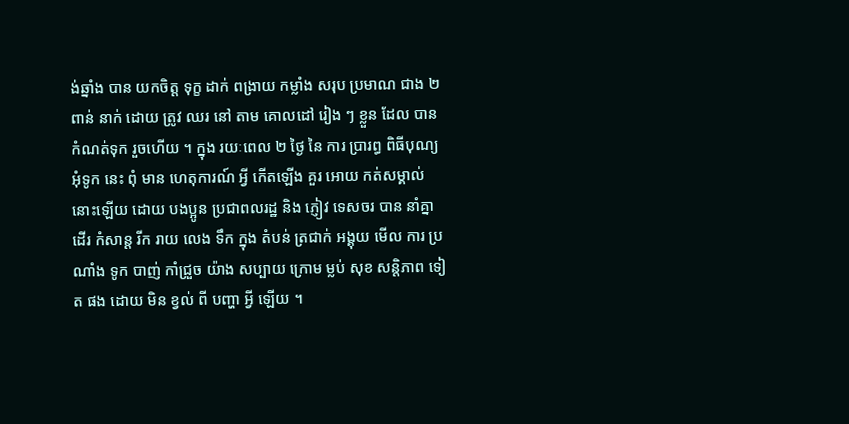ង់ឆ្នាំង បាន យកចិត្ត ទុក្ខ ដាក់ ពង្រាយ កម្លាំង សរុប ប្រមាណ ជាង ២ ពាន់ នាក់ ដោយ ត្រូវ ឈរ នៅ តាម គោលដៅ រៀង ៗ ខ្លួន ដែល បាន កំណត់ទុក រួចហើយ ។ ក្នុង រយៈពេល ២ ថ្ងៃ នៃ ការ ប្រារព្ធ ពិធីបុណ្យ អុំទូក នេះ ពុំ មាន ហេតុការណ៍ អ្វី កើតឡើង គួរ អោយ កត់សម្គាល់ នោះឡើយ ដោយ បងប្អូន ប្រជាពលរដ្ឋ និង ភ្ញៀវ ទេសចរ បាន នាំគ្នា ដើរ កំសាន្ត រីក រាយ លេង ទឹក ក្នុង តំបន់ ត្រជាក់ អង្គុយ មើល ការ ប្រណាំង ទូក បាញ់ កាំជ្រួច យ៉ាង សប្បាយ ក្រោម ម្លប់ សុខ សន្តិភាព ទៀត ផង ដោយ មិន ខ្វល់ ពី បញ្ហា អ្វី ឡើយ ។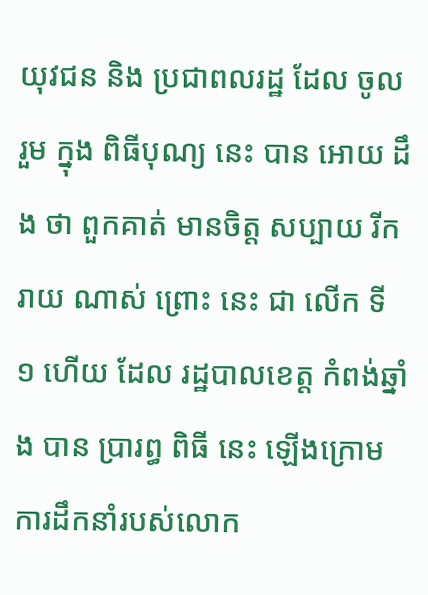យុវជន និង ប្រជាពលរដ្ឋ ដែល ចូលរួម ក្នុង ពិធីបុណ្យ នេះ បាន អោយ ដឹង ថា ពួកគាត់ មានចិត្ត សប្បាយ រីករាយ ណាស់ ព្រោះ នេះ ជា លើក ទី ១ ហើយ ដែល រដ្ឋបាលខេត្ត កំពង់ឆ្នាំង បាន ប្រារព្ធ ពិធី នេះ ឡើងក្រោមការដឹកនាំរបស់លោក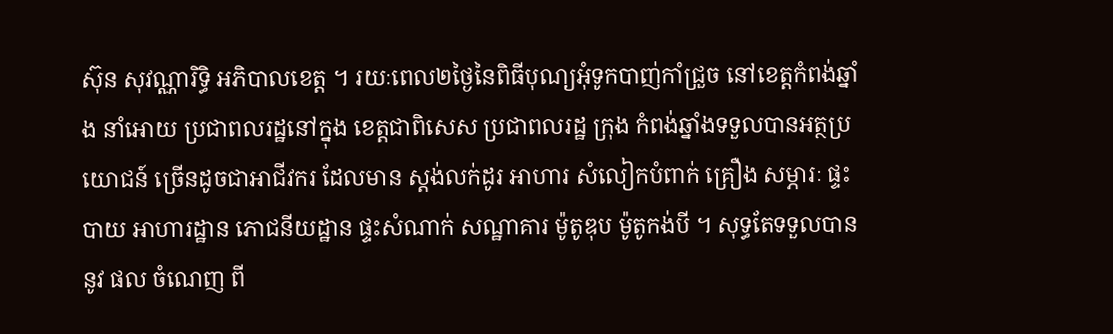ស៊ុន សុវណ្ណារិទ្ធិ អភិបាលខេត្ត ។ រយៈពេល២ថ្ងៃនៃពិធីបុណ្យអុំទូកបាញ់កាំជ្រួច នៅខេត្តកំពង់ឆ្នាំង នាំអោយ ប្រជាពលរដ្ឋនៅក្នុង ខេត្តជាពិសេស ប្រជាពលរដ្ឋ ក្រុង កំពង់ឆ្នាំងទទួលបានអត្ថប្រយោជន៍ ច្រើនដូចជាអាជីវករ ដែលមាន ស្តង់លក់ដូរ អាហារ សំលៀកបំពាក់ គ្រឿង សម្ភារៈ ផ្ទះបាយ អាហារដ្ឋាន ភោជនីយដ្ឋាន ផ្ទះសំណាក់ សណ្ឋាគារ ម៉ូតូឌុប ម៉ូតូកង់បី ។ សុទ្ធតែទទួលបាន នូវ ផល ចំណេញ ពី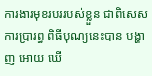ការងារមុខរបររបស់ខ្លួន ជាពិសេស ការប្រារព្ធ ពិធីបុណ្យនេះបាន បង្ហាញ អោយ ឃើ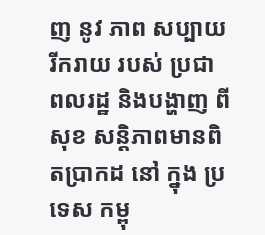ញ នូវ ភាព សប្បាយ រីករាយ របស់ ប្រជា ពលរដ្ឋ និងបង្ហាញ ពី សុខ សន្តិភាពមានពិតប្រាកដ នៅ ក្នុង ប្រទេស កម្ពុ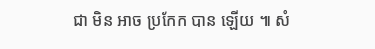ជា មិន អាច ប្រកែក បាន ឡើយ ៕ សំ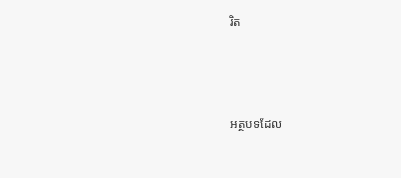រិត



អត្ថបទដែល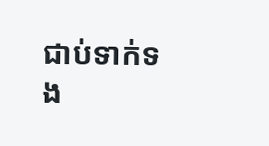ជាប់ទាក់ទង